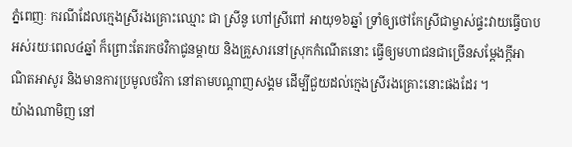ភ្នំពេញៈ ករណីដែលក្មេងស្រីរងគ្រោះឈ្មោះ ជា ស្រីនូ ហៅស្រីពៅ អាយុ១៦ឆ្នាំ ទ្រាំឲ្យថៅកែស្រីជាម្ចាស់ផ្ទះវាយធ្វើបាប អស់រយៈពេល៤ឆ្នាំ ក៏ព្រោះតែរកថវិកាជូនម្តាយ និងគ្រួសារនៅស្រុកកំណើតនោះ ធ្វើឲ្យមហាជនជាច្រើនសម្តែងក្តីអាណិតអាសូរ និងមានការប្រមូលថវិកា នៅតាមបណ្តាញសង្គម ដើម្បីជួយដល់ក្មេងស្រីរងគ្រោះនោះផងដែរ ។
យ៉ាងណាមិញ នៅ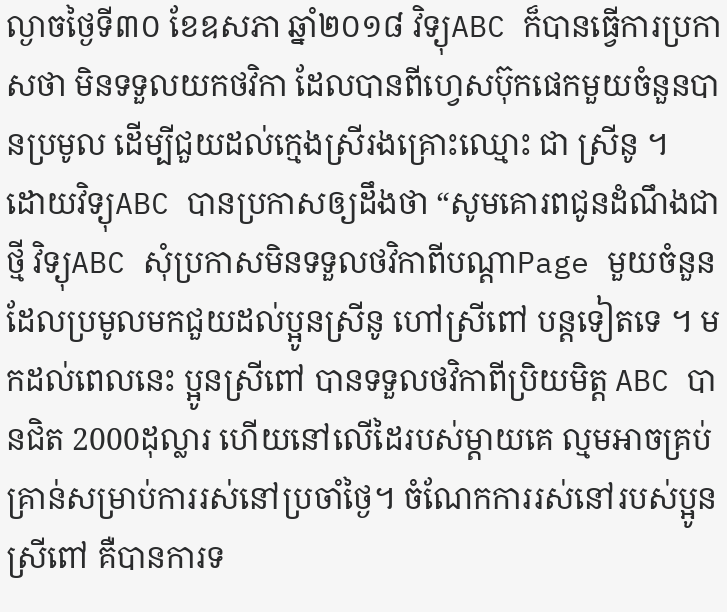ល្ងាចថ្ងៃទី៣០ ខែឧសភា ឆ្នាំ២០១៨ វិទ្យុABC ក៏បានធ្វើការប្រកាសថា មិនទទួលយកថវិកា ដែលបានពីហ្វេសប៊ុកផេកមួយចំនួនបានប្រមូល ដើម្បីជួយដល់ក្មេងស្រីរងគ្រោះឈ្មោះ ជា ស្រីនូ ។
ដោយវិទ្យុABC បានប្រកាសឲ្យដឹងថា “សូមគោរពជូនដំណឹងជាថ្មី វិទ្យុABC សុំប្រកាសមិនទទួលថវិកាពីបណ្តាPage មួយចំនួន ដែលប្រមូលមកជួយដល់ប្អូនស្រីនូ ហៅស្រីពៅ បន្តទៀតទេ ។ មកដល់ពេលនេះ ប្អូនស្រីពៅ បានទទួលថវិកាពីប្រិយមិត្ត ABC បានជិត 2000ដុល្លារ ហើយនៅលើដៃរបស់ម្តាយគេ ល្មមអាចគ្រប់គ្រាន់សម្រាប់ការរស់នៅប្រចាំថ្ងៃ។ ចំណែកការរស់នៅរបស់ប្អូនស្រីពៅ គឺបានការទ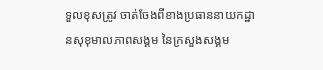ទួលខុសត្រូវ ចាត់ចែងពីខាងប្រធាននាយកដ្ឋានសុខុមាលភាពសង្គម នៃក្រសួងសង្គម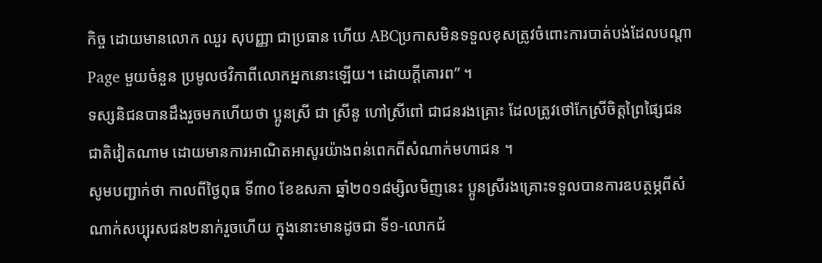កិច្ច ដោយមានលោក ឈួរ សុបញ្ញា ជាប្រធាន ហើយ ABCប្រកាសមិនទទួលខុសត្រូវចំពោះការបាត់បង់ដែលបណ្តា Page មួយចំនួន ប្រមូលថវិកាពីលោកអ្នកនោះឡើយ។ ដោយក្តីគោរព” ។
ទស្សនិជនបានដឹងរួចមកហើយថា ប្អូនស្រី ជា ស្រីនូ ហៅស្រីពៅ ជាជនរងគ្រោះ ដែលត្រូវថៅកែស្រីចិត្តព្រៃផ្សៃជនជាតិវៀតណាម ដោយមានការអាណិតអាសូរយ៉ាងពន់ពេកពីសំណាក់មហាជន ។
សូមបញ្ជាក់ថា កាលពីថ្ងៃពុធ ទី៣០ ខែឧសភា ឆ្នាំ២០១៨ម្សិលមិញនេះ ប្អូនស្រីរងគ្រោះទទួលបានការឧបត្ថម្ភពីសំណាក់សប្បុរសជន២នាក់រួចហើយ ក្នុងនោះមានដូចជា ទី១-លោកជំ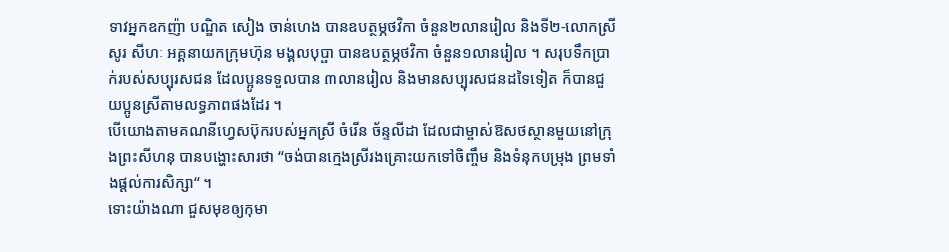ទាវអ្នកឧកញ៉ា បណ្ឌិត សៀង ចាន់ហេង បានឧបត្ថម្ភថវិកា ចំនួន២លានរៀល និងទី២-លោកស្រី សូរ សីហៈ អគ្គនាយកក្រុមហ៊ុន មង្គលបុប្ផា បានឧបត្ថម្ភថវិកា ចំនួន១លានរៀល ។ សរុបទឹកប្រាក់របស់សប្បុរសជន ដែលប្អូនទទួលបាន ៣លានរៀល និងមានសប្បុរសជនដទៃទៀត ក៏បានជួយប្អូនស្រីតាមលទ្ធភាពផងដែរ ។
បើយោងតាមគណនីហ្វេសប៊ុករបស់អ្នកស្រី ចំរើន ច័ន្ទលីដា ដែលជាម្ចាស់ឱសថស្ថានមួយនៅក្រុងព្រះសីហនុ បានបង្ហោះសារថា “ចង់បានក្មេងស្រីរងគ្រោះយកទៅចិញ្ចឹម និងទំនុកបម្រុង ព្រមទាំងផ្ដល់ការសិក្សា“ ។
ទោះយ៉ាងណា ជួសមុខឲ្យកុមា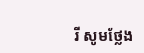រី សូមថ្លែង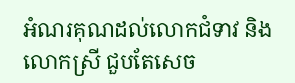អំណរគុណដល់លោកជំទាវ និងលោកស្រី ជួបតែសេច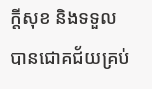ក្តីសុខ និងទទួលបានជោគជ័យគ្រប់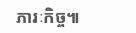ភារៈកិច្ច៕